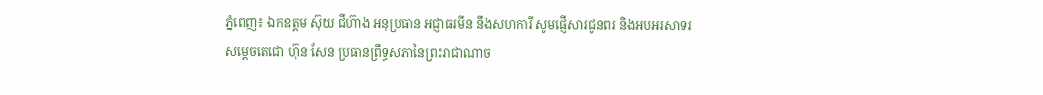ភ្នំពេញ៖ ឯកឧត្តម ស៊ុយ ជីហ៊ាង អនុប្រធាន អជ្ញាធរមីន នឹងសហការី សូមផ្ញើសារជូនពរ និងអបអរសាទរ សម្តេចតេជោ ហ៊ុន សែន ប្រធានព្រឹទ្ធសភានៃព្រះរាជាណាច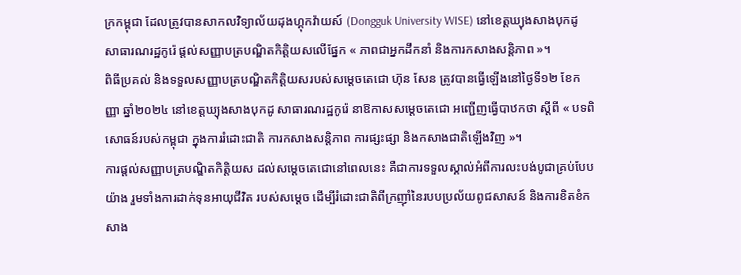ក្រកម្ពុជា ដែលត្រូវបានសាកលវិទ្យាល័យដុងហ្គុកវ៉ាយស៍ (Dongguk University WISE) នៅខេត្តឃ្យុងសាងបុកដូ សាធារណរដ្ឋកូរ៉េ ផ្តល់សញ្ញាបត្របណ្ឌិតកិត្តិយសលើផ្នែក « ភាពជាអ្នកដឹកនាំ និងការកសាងសន្តិភាព »។
ពិធីប្រគល់ និងទទួលសញ្ញាបត្របណ្ឌិតកិត្តិយសរបស់សម្តេចតេជោ ហ៊ុន សែន ត្រូវបានធ្វើឡើងនៅថ្ងៃទី១២ ខែកញ្ញា ឆ្នាំ២០២៤ នៅខេត្តឃ្យុងសាងបុកដូ សាធារណរដ្ឋកូរ៉េ នាឱកាសសម្តេចតេជោ អញ្ជើញធ្វើបាឋកថា ស្តីពី « បទពិសោធន៍របស់កម្ពុជា ក្នុងការរំដោះជាតិ ការកសាងសន្តិភាព ការផ្សះផ្សា និងកសាងជាតិឡើងវិញ »។
ការផ្តល់សញ្ញាបត្របណ្ឌិតកិត្តិយស ដល់សម្តេចតេជោនៅពេលនេះ គឺជាការទទួលស្គាល់អំពីការលះបង់បូជាគ្រប់បែបយ៉ាង រួមទាំងការដាក់ទុនអាយុជីវិត របស់សម្តេច ដើម្បីរំដោះជាតិពីក្រញ៉ាំនៃរបបប្រល័យពូជសាសន៍ និងការខិតខំកសាង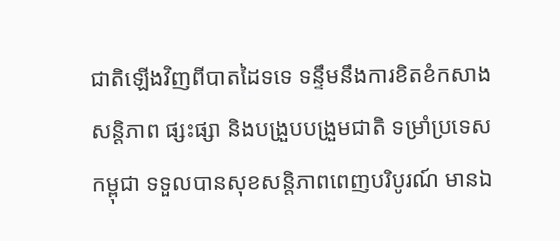ជាតិឡើងវិញពីបាតដៃទទេ ទន្ទឹមនឹងការខិតខំកសាងសន្តិភាព ផ្សះផ្សា និងបង្រួបបង្រួមជាតិ ទម្រាំប្រទេសកម្ពុជា ទទួលបានសុខសន្តិភាពពេញបរិបូរណ៍ មានឯ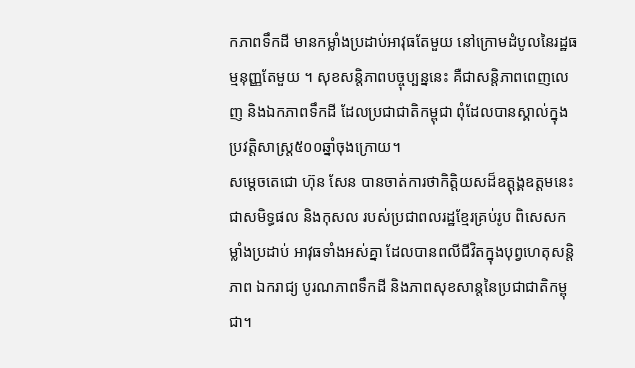កភាពទឹកដី មានកម្លាំងប្រដាប់អាវុធតែមួយ នៅក្រោមដំបូលនៃរដ្ឋធម្មនុញ្ញតែមួយ ។ សុខសន្តិភាពបច្ចុប្បន្ននេះ គឺជាសន្តិភាពពេញលេញ និងឯកភាពទឹកដី ដែលប្រជាជាតិកម្ពុជា ពុំដែលបានស្គាល់ក្នុងប្រវត្តិសាស្ត្រ៥០០ឆ្នាំចុងក្រោយ។
សម្ដេចតេជោ ហ៊ុន សែន បានចាត់ការថាកិត្តិយសដ៏ឧត្តុង្គឧត្តមនេះ ជាសមិទ្ធផល និងកុសល របស់ប្រជាពលរដ្ឋខ្មែរគ្រប់រូប ពិសេសកម្លាំងប្រដាប់ អាវុធទាំងអស់គ្នា ដែលបានពលីជីវិតក្នុងបុព្វហេតុសន្តិភាព ឯករាជ្យ បូរណភាពទឹកដី និងភាពសុខសាន្តនៃប្រជាជាតិកម្ពុជា។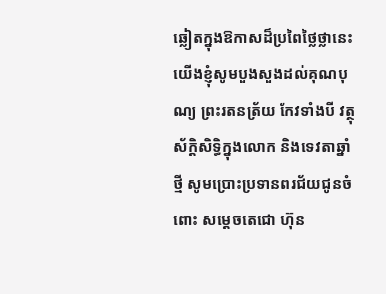ឆ្លៀតក្នុងឱកាសដ៏ប្រពៃថ្លៃថ្លានេះ យើងខ្ញុំសូមបួងសួងដល់គុណបុណ្យ ព្រះរតនត្រ័យ កែវទាំងបី វត្ថុស័ក្ដិសិទ្ធិក្នុងលោក និងទេវតាឆ្នាំថ្មី សូមប្រោះប្រទានពរជ័យជូនចំពោះ សម្ដេចតេជោ ហ៊ុន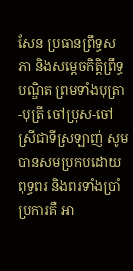សែន ប្រធានព្រឹទ្ធសភា និងសម្តេចកិត្តិព្រឹទ្ធបណ្ឌិត ព្រមទាំងបុត្រា-បុត្រី ចៅប្រុស-ចៅស្រីជាទីស្រឡាញ់ សូមបានសមប្រកបដោយពុទ្ធពរ និងពរទាំងប្រាំប្រការគឺ អា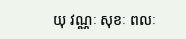យុ វណ្ណៈ សុខៈ ពលៈ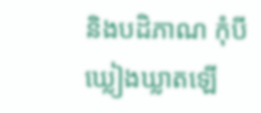និងបដិភាណ កុំបីឃ្លៀងឃ្លាតឡើ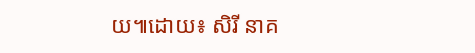យ៕ដោយ៖ សិរី នាគ